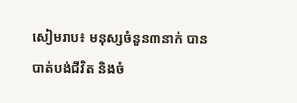សៀមរាប៖ មនុស្សចំនួន៣នាក់ បានបាត់បង់ជីវិត និងចំ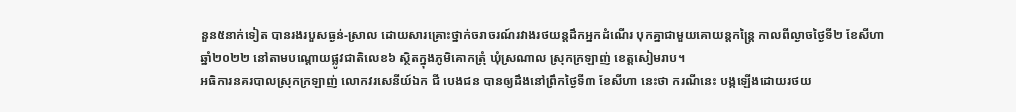នួន៥នាក់ទៀត បានរងរបួសធ្ងន់-ស្រាល ដោយសារគ្រោះថ្នាក់ចរាចរណ៍រវាងរថយន្តដឹកអ្នកដំណើរ បុកគ្នាជាមួយគោយន្តកន្ត្រៃ កាលពីល្ងាចថ្ងៃទី២ ខែសីហា ឆ្នាំ២០២២ នៅតាមបណ្តោយផ្លូវជាតិលេខ៦ ស្ថិតក្នុងភូមិគោកត្រុំ ឃុំស្រណាល ស្រុកក្រឡាញ់ ខេត្តសៀមរាប។
អធិការនគរបាលស្រុកក្រឡាញ់ លោកវរសេនីយ៍ឯក ជី បេងជន បានឲ្យដឹងនៅព្រឹកថ្ងៃទី៣ ខែសីហា នេះថា ករណីនេះ បង្កឡើងដោយរថយ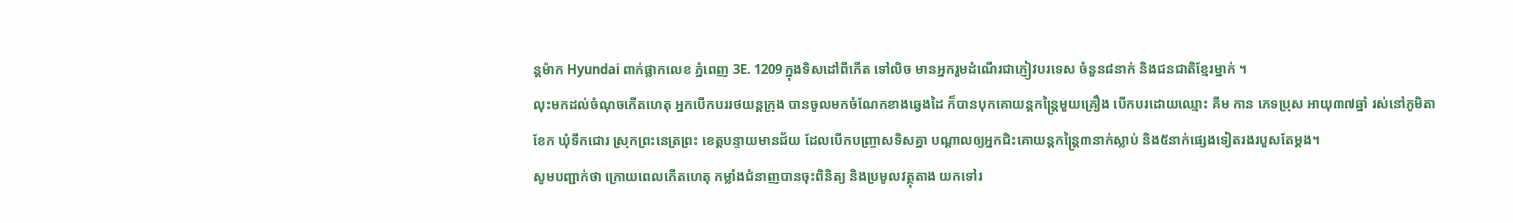ន្តម៉ាក Hyundai ពាក់ផ្លាកលេខ ភ្នំពេញ 3E. 1209 ក្នុងទិសដៅពីកើត ទៅលិច មានអ្នករួមដំណើរជាភ្ញៀវបរទេស ចំនួន៨នាក់ និងជនជាតិខ្មែរម្នាក់ ។
លុះមកដល់ចំណុចកើតហេតុ អ្នកបើកបររថយន្តក្រុង បានចូលមកចំណែកខាងឆ្វេងដៃ ក៏បានបុកគោយន្តកន្ត្រៃមួយគ្រឿង បើកបរដោយឈ្មោះ គឹម កាន ភេទប្រុស អាយុ៣៧ឆ្នាំ រស់នៅភូមិតាខែក ឃុំទឹកជោរ ស្រុកព្រះនេត្រព្រះ ខេត្តបន្ទាយមានជ័យ ដែលបើកបញ្ច្រាសទិសគ្នា បណ្តាលឲ្យអ្នកជិះគោយន្តកន្ត្រៃ៣នាក់ស្លាប់ និង៥នាក់ផ្សេងទៀតរងរបួសតែម្ដង។
សូមបញ្ជាក់ថា ក្រោយពេលកើតហេតុ កម្លាំងជំនាញបានចុះពិនិត្យ និងប្រមូលវត្ថុតាង យកទៅរ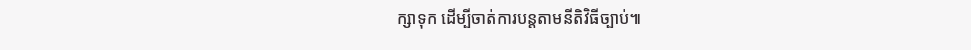ក្សាទុក ដើម្បីចាត់ការបន្តតាមនីតិវិធីច្បាប់៕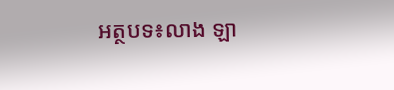អត្ថបទ៖លាង ឡា